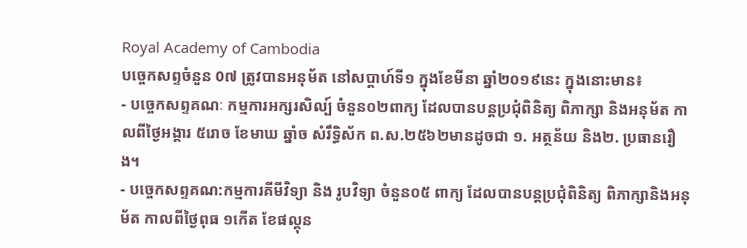Royal Academy of Cambodia
បច្ចេកសព្ទចំនួន 0៧ ត្រូវបានអនុម័ត នៅសប្តាហ៍ទី១ ក្នុងខែមីនា ឆ្នាំ២០១៩នេះ ក្នុងនោះមាន៖
- បច្ចេកសព្ទគណៈ កម្មការអក្សរសិល្ប៍ ចំនួន០២ពាក្យ ដែលបានបន្តប្រជុំពិនិត្យ ពិភាក្សា និងអនុម័ត កាលពីថ្ងៃអង្គារ ៥រោច ខែមាឃ ឆ្នាំច សំរឹទ្ធិស័ក ព.ស.២៥៦២មានដូចជា ១. អត្ថន័យ និង២. ប្រធានរឿង។
- បច្ចេកសព្ទគណ:កម្មការគីមីវិទ្យា និង រូបវិទ្យា ចំនួន០៥ ពាក្យ ដែលបានបន្តប្រជុំពិនិត្យ ពិភាក្សានិងអនុម័ត កាលពីថ្ងៃពុធ ១កើត ខែផល្គុន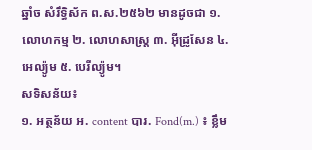ឆ្នាំច សំរឹទ្ធិស័ក ព.ស.២៥៦២ មានដូចជា ១. លោហកម្ម ២. លោហសាស្ត្រ ៣. អ៊ីដ្រូសែន ៤. អេល្យ៉ូម ៥. បេរីល្យ៉ូម។
សទិសន័យ៖
១. អត្ថន័យ អ. content បារ. Fond(m.) ៖ ខ្លឹម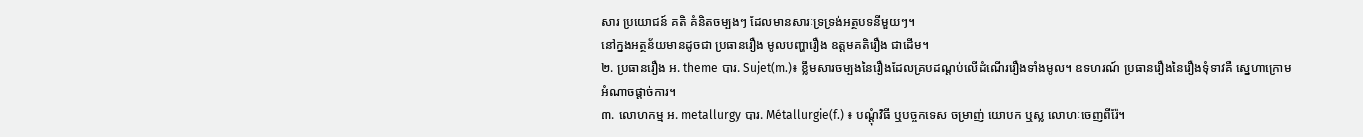សារ ប្រយោជន៍ គតិ គំនិតចម្បងៗ ដែលមានសារៈទ្រទ្រង់អត្ថបទនីមួយៗ។
នៅក្នងអត្ថន័យមានដូចជា ប្រធានរឿង មូលបញ្ហារឿង ឧត្តមគតិរឿង ជាដើម។
២. ប្រធានរឿង អ. theme បារ. Sujet(m.)៖ ខ្លឹមសារចម្បងនៃរឿងដែលគ្របដណ្តប់លើដំណើររឿងទាំងមូល។ ឧទហរណ៍ ប្រធានរឿងនៃរឿងទុំទាវគឺ ស្នេហាក្រោមអំណាចផ្តាច់ការ។
៣. លោហកម្ម អ. metallurgy បារ. Métallurgie(f.) ៖ បណ្តុំវិធី ឬបច្ចកទេស ចម្រាញ់ យោបក ឬស្ល លោហៈចេញពីរ៉ែ។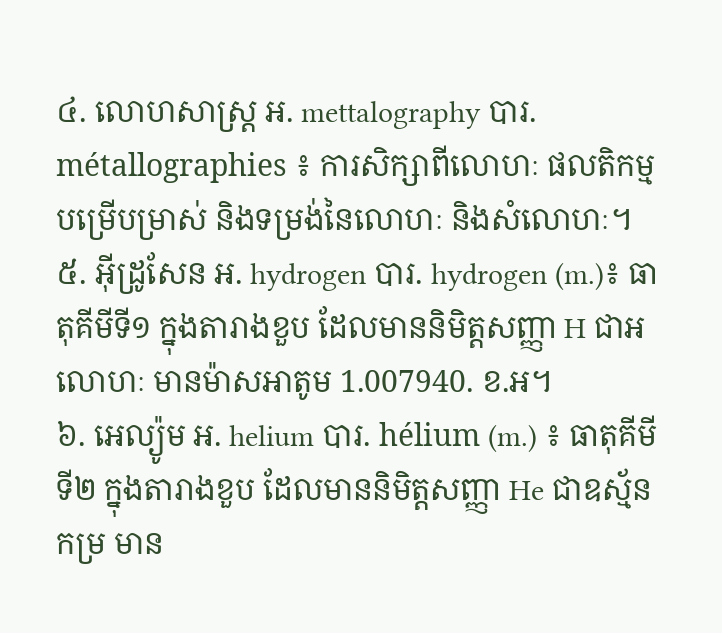៤. លោហសាស្ត្រ អ. mettalography បារ. métallographies ៖ ការសិក្សាពីលោហៈ ផលតិកម្ម បម្រើបម្រាស់ និងទម្រង់នៃលោហៈ និងសំលោហៈ។
៥. អ៊ីដ្រូសែន អ. hydrogen បារ. hydrogen (m.)៖ ធាតុគីមីទី១ ក្នុងតារាងខួប ដែលមាននិមិត្តសញ្ញា H ជាអលោហៈ មានម៉ាសអាតូម 1.007940. ខ.អ។
៦. អេល្យ៉ូម អ. helium បារ. hélium (m.) ៖ ធាតុគីមីទី២ ក្នុងតារាងខួប ដែលមាននិមិត្តសញ្ញា He ជាឧស្ម័នកម្រ មាន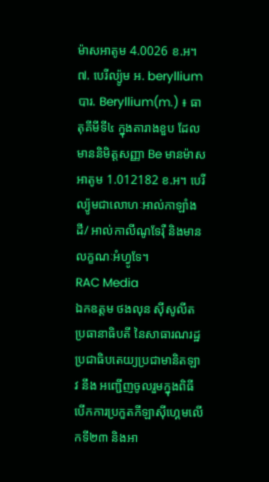ម៉ាសអាតូម 4.0026 ខ.អ។
៧. បេរីល្យ៉ូម អ. beryllium បារ. Beryllium(m.) ៖ ធាតុគីមីទី៤ ក្នុងតារាងខួប ដែលមាននិមិត្តសញ្ញា Be មានម៉ាសអាតូម 1.012182 ខ.អ។ បេរីល្យ៉ូមជាលោហៈអាល់កាឡាំងដី/ អាល់កាលីណូទែរ៉ឺ និងមានលក្ខណៈអំហ្វូទែ។
RAC Media
ឯកឧត្តម ថងលុន ស៊ីសូលីត ប្រធានាធិបតី នៃសាធារណរដ្ឋប្រជាធិបតេយ្យប្រជាមានិតឡាវ នឹង អញ្ជើញចូលរួមក្នុងពិធីបើកការប្រកួតកីឡាស៊ីហ្គេមលើកទី២៣ និងអា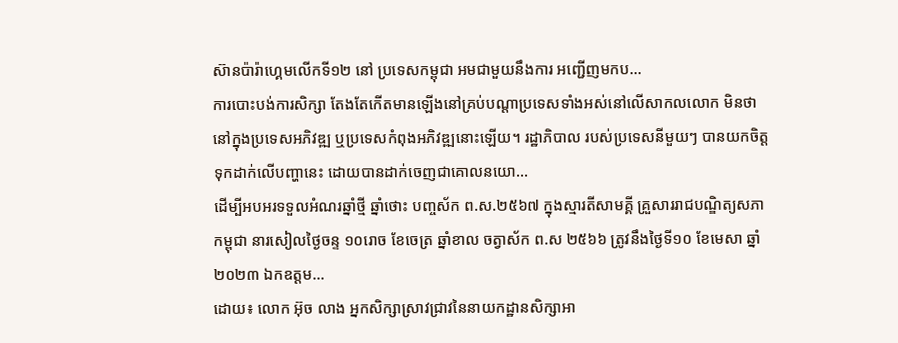ស៊ានប៉ារ៉ាហ្គេមលើកទី១២ នៅ ប្រទេសកម្ពុជា អមជាមួយនឹងការ អញ្ជើញមកប...
ការបោះបង់ការសិក្សា តែងតែកើតមានឡើងនៅគ្រប់បណ្តាប្រទេសទាំងអស់នៅលើសាកលលោក មិនថានៅក្នុងប្រទេសអភិវឌ្ឍ ឬប្រទេសកំពុងអភិវឌ្ឍនោះឡើយ។ រដ្ឋាភិបាល របស់ប្រទេសនីមួយៗ បានយកចិត្តទុកដាក់លើបញ្ហានេះ ដោយបានដាក់ចេញជាគោលនយោ...
ដើម្បីអបអរទទួលអំណរឆ្នាំថ្មី ឆ្នាំថោះ បញ្ចស័ក ព.ស.២៥៦៧ ក្នុងស្មារតីសាមគ្គី គ្រួសាររាជបណ្ឌិត្យសភាកម្ពុជា នារសៀលថ្ងៃចន្ទ ១០រោច ខែចេត្រ ឆ្នាំខាល ចត្វាស័ក ព.ស ២៥៦៦ ត្រូវនឹងថ្ងៃទី១០ ខែមេសា ឆ្នាំ២០២៣ ឯកឧត្តម...
ដោយ៖ លោក អ៊ុច លាង អ្នកសិក្សាស្រាវជ្រាវនៃនាយកដ្ឋានសិក្សាអា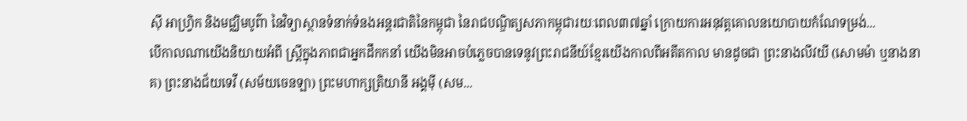ស៊ី អាហ្វ្រិក និងមជ្ឈិមបូព៌ា នៃវិទ្យាស្ថានទំនាក់ទំនងអន្តរជាតិនៃកម្ពុជា នៃរាជបណ្ឌិត្យសភាកម្ពុជារយៈពេល៣៧ឆ្នាំ ក្រោយការអនុវត្តគោលនយោបាយកំណែទម្រង់...
បើកាលណាយើងនិយាយអំពី ស្រ្តីក្នុងភាពជាអ្នកដឹកកនាំ យើងមិនអាចបំភ្លេចបានទេនូវព្រះរាជនីយ៍ខ្មែរយើងកាលពីអតីតកាល មានដូចជា ព្រះនាងលីវយី (សោមម៉ា ឬនាងនាគ) ព្រះនាងជ័យទេវី (សម័យចេនឡា) ព្រះមហាក្សត្រិយានី អង្គម៉ី (សម...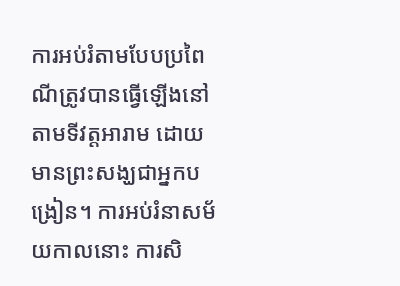ការអប់រំតាមបែបប្រពៃណីត្រូវបានធ្វើឡើងនៅតាមទីវត្តអារាម ដោយមានព្រះសង្ឃជាអ្នកបង្រៀន។ ការអប់រំនាសម័យកាលនោះ ការសិ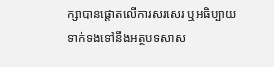ក្សាបានផ្តោតលើការសរសេរ ឬអធិប្បាយទាក់ទងទៅនឹងអត្ថបទសាស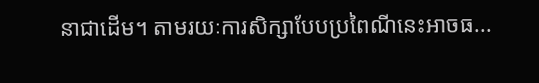នាជាដើម។ តាមរយៈការសិក្សាបែបប្រពៃណីនេះអាចធ...